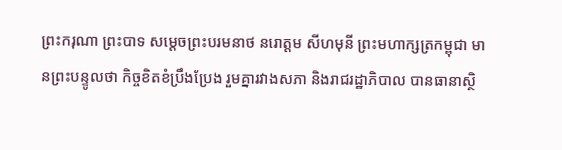ព្រះករុណា ព្រះបាទ សម្តេចព្រះបរមនាថ នរោត្តម សីហមុនី ព្រះមហាក្សត្រកម្ពុជា មានព្រះបន្ទូលថា កិច្ចខិតខំប្រឹងប្រែង រួមគ្នារវាងសភា និងរាជរដ្ឋាភិបាល បានធានាស្ថិ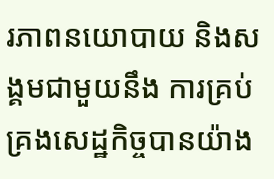រភាពនយោបាយ និងសង្គមជាមួយនឹង ការគ្រប់គ្រងសេដ្ឋកិច្ចបានយ៉ាង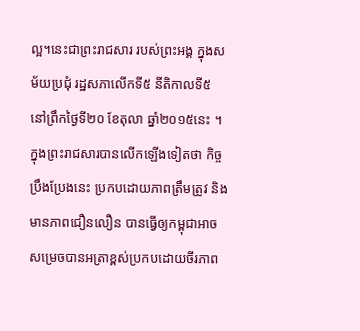ល្អ។នេះជាព្រះរាជសារ របស់ព្រះអង្គ ក្នុងសម័យប្រជុំ រដ្ឋសភាលើកទី៥ នីតិកាលទី៥ នៅព្រឹកថ្ងៃទី២០ ខែតុលា ឆ្នាំ២០១៥នេះ ។ក្នុងព្រះរាជសារបានលើកឡើងទៀតថា កិច្ចប្រឹងប្រែងនេះ ប្រកបដោយភាពត្រឹមត្រូវ និងមានភាពជឿនលឿន បានធ្វើឲ្យកម្ពុជាអាចសម្រេចបានអត្រាខ្ពស់ប្រកបដោយចីរភាព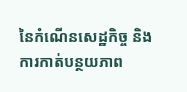នៃកំណើនសេដ្ឋកិច្ច និងការកាត់បន្ថយភាព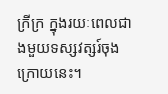ក្រីក្រ ក្នុងរយៈពេលជាងមួយទស្សវត្សរ៍ចុងក្រោយនេះ។